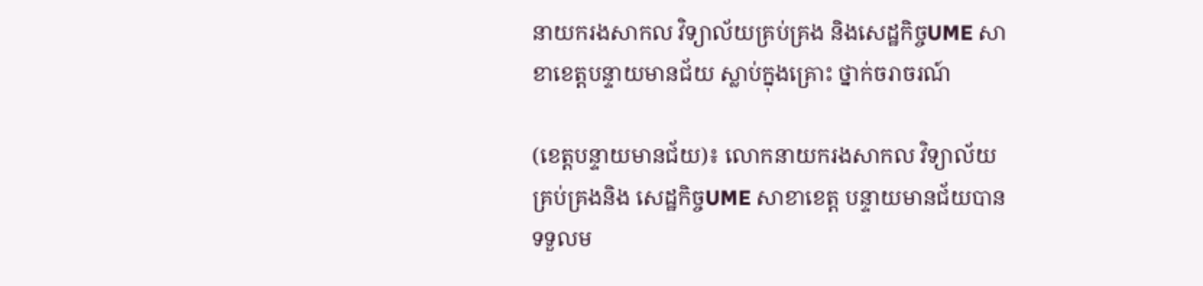នាយករងសាកល វិទ្យាល័យគ្រប់គ្រង និងសេដ្ឋកិច្ចUME សាខាខេត្តបន្ទាយមានជ័យ ស្លាប់ក្នុងគ្រោះ ថ្នាក់ចរាចរណ៍

(ខេត្តបន្ទាយមានជ័យ)៖ លោកនាយករងសាកល វិទ្យាល័យគ្រប់គ្រងនិង សេដ្ឋកិច្ចUME សាខាខេត្ត បន្ទាយមានជ័យបាន ទទួលម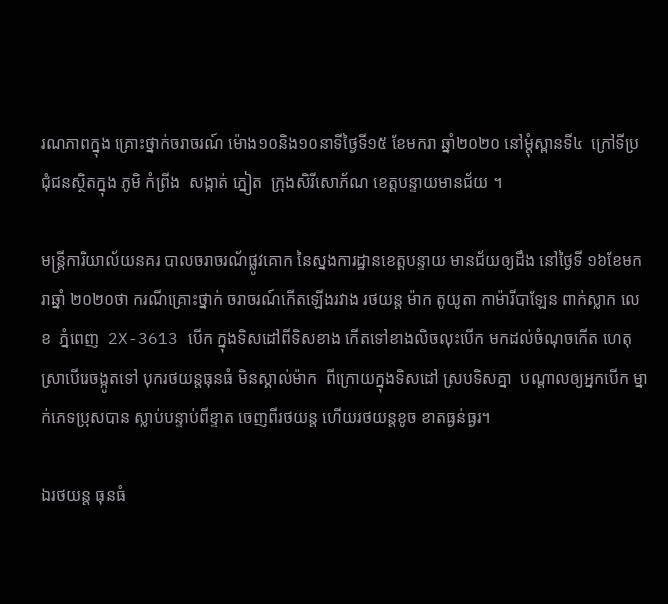រណភាពក្នុង គ្រោះថ្នាក់ចរាចរណ៍ ម៉ោង១០និង១០នាទីថ្ងៃទី១៥ ខែមករា ឆ្នាំ២០២០ នៅម្តុំស្ពានទី៤  ក្រៅទីប្រជុំជនស្ថិតក្នុង ភូមិ កំព្រីង  សង្កាត់ ភ្នៀត  ក្រុងសិរីសោភ័ណ ខេត្តបន្ទាយមានជ័យ ។

មន្ត្រីការិយាល័យនគរ បាលចរាចរណ័ផ្លូវគោក នៃស្នងការដ្ឋានខេត្តបន្ទាយ មានជ័យឲ្យដឹង នៅថ្ងៃទី ១៦ខែមករាឆ្នាំ ២០២០ថា ករណីគ្រោះថ្នាក់ ចរាចរណ៍កើតឡើងរវាង រថយន្ត ម៉ាក តូយូតា កាម៉ារីបាឡែន ពាក់ស្លាក លេខ  ភ្នំពេញ  2X-3613 បេីក ក្នុងទិសដៅពីទិសខាង កេីតទៅខាងលិចលុះបើក មកដល់ចំណុចកើត ហេតុស្រាបើរេចង្កូតទៅ បុករថយន្តធុនធំ មិនស្គាល់ម៉ាក  ពីក្រោយក្នុងទិសដៅ ស្របទិសគ្នា  បណ្តាលឲ្យអ្នកបើក ម្នាក់ភេទប្រុសបាន ស្លាប់បន្ទាប់ពីខ្ទាត ចេញពីរថយន្ត ហើយរថយន្តខូច ខាតធ្ងន់ធ្ងរ។

ឯរថយន្ត ធុនធំ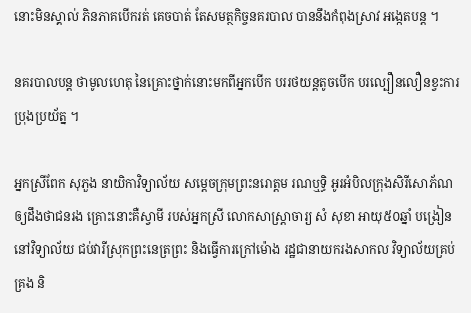នោះមិនស្គាល់ ភិនភាគបេីករត់ គេចបាត់ តែសមត្ថកិច្ចនគរបាល បាននឹងកំពុងស្រាវ អង្កេតបន្ត ។

នគរបាលបន្ត ថាមូលហេតុ នៃគ្រោះថ្នាក់នោះមកពីអ្នកបើក បររថយន្តតូចបេីក បរល្បឿនលឿនខ្វះការ ប្រុងប្រយ័ត្ន ។

អ្នកស្រីពែក សុភួង នាយិកាវិទ្យាល័យ សម្តេចក្រុមព្រះនរោត្តម រណឬទ្ធិ អូរអំបិលក្រុងសិរីសោភ័ណ ឲ្យដឹងថាជនរង គ្រោះនោះគឺស្វាមី របស់អ្នកស្រី លោកសាស្ត្រាចារ្យ សំ សុខា អាយុ៥០ឆ្នាំ បង្រៀននៅវិទ្យាល័យ ជប់វារីស្រុកព្រះនេត្រព្រះ និងធ្វើការក្រៅម៉ោង រដ្ឋជានាយករងសាកល វិទ្យាល័យគ្រប់គ្រង និ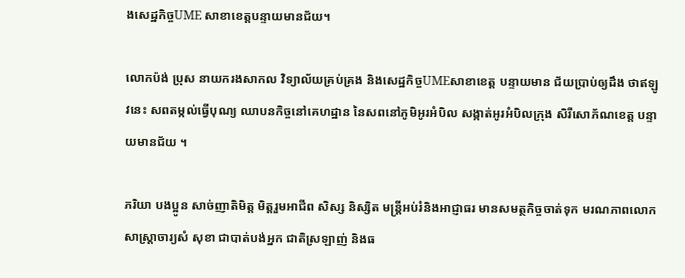ងសេដ្ឋកិច្ចUME សាខាខេត្តបន្ទាយមានជ័យ។

លោកប៉ង់ ប្រុស នាយករងសាកល វិទ្យាល័យគ្រប់គ្រង និងសេដ្ឋកិច្ចUMEសាខាខេត្ត បន្ទាយមាន ជ័យប្រាប់ឲ្យដឹង ថាឥឡូវនេះ សពតម្កល់ធ្វើបុណ្យ ឈាបនកិច្ចនៅគេហដ្ឋាន នៃសពនៅភូមិអូរអំបិល សង្កាត់អូរអំបិលក្រុង សិរីសោភ័ណខេត្ត បន្ទាយមានជ័យ ។

ភរិយា បងប្អូន សាច់ញាតិមិត្ត មិត្តរួមអាជីព សិស្ស និស្សិត មន្ត្រីអប់រំនិងអាជ្ញាធរ មានសមត្ថកិច្ចចាត់ទុក មរណភាពលោក សាស្ត្រាចារ្យសំ សុខា ជាបាត់បង់អ្នក ជាតិស្រឡាញ់ និងធ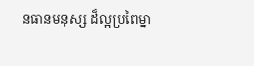នធានមនុស្ស ដ៏ល្អប្រពៃម្នា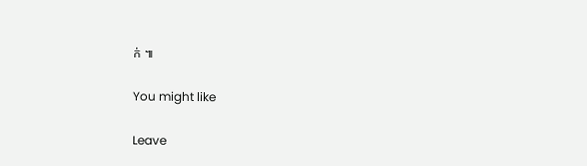ក់ ៕

You might like

Leave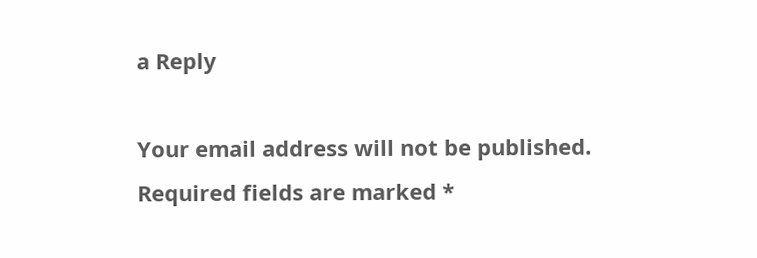a Reply

Your email address will not be published. Required fields are marked *